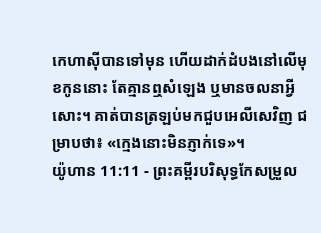កេហាស៊ីបានទៅមុន ហើយដាក់ដំបងនៅលើមុខកូននោះ តែគ្មានឮសំឡេង ឬមានចលនាអ្វីសោះ។ គាត់បានត្រឡប់មកជួបអេលីសេវិញ ជម្រាបថា៖ «ក្មេងនោះមិនភ្ញាក់ទេ»។
យ៉ូហាន 11:11 - ព្រះគម្ពីរបរិសុទ្ធកែសម្រួល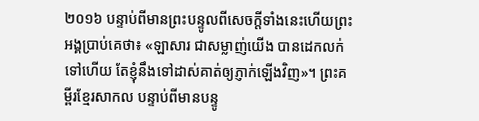២០១៦ បន្ទាប់ពីមានព្រះបន្ទូលពីសេចក្ដីទាំងនេះហើយព្រះអង្គប្រាប់គេថា៖ «ឡាសារ ជាសម្លាញ់យើង បានដេកលក់ទៅហើយ តែខ្ញុំនឹងទៅដាស់គាត់ឲ្យភ្ញាក់ឡើងវិញ»។ ព្រះគម្ពីរខ្មែរសាកល បន្ទាប់ពីមានបន្ទូ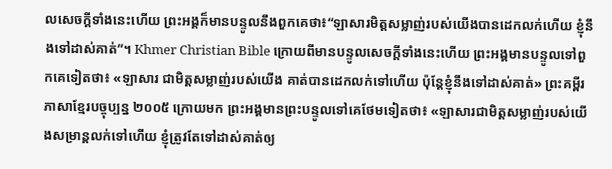លសេចក្ដីទាំងនេះហើយ ព្រះអង្គក៏មានបន្ទូលនឹងពួកគេថា៖“ឡាសារមិត្តសម្លាញ់របស់យើងបានដេកលក់ហើយ ខ្ញុំនឹងទៅដាស់គាត់”។ Khmer Christian Bible ក្រោយពីមានបន្ទូលសេចក្ដីទាំងនេះហើយ ព្រះអង្គមានបន្ទូលទៅពួកគេទៀតថា៖ «ឡាសារ ជាមិត្តសម្លាញ់របស់យើង គាត់បានដេកលក់ទៅហើយ ប៉ុន្ដែខ្ញុំនឹងទៅដាស់គាត់» ព្រះគម្ពីរភាសាខ្មែរបច្ចុប្បន្ន ២០០៥ ក្រោយមក ព្រះអង្គមានព្រះបន្ទូលទៅគេថែមទៀតថា៖ «ឡាសារជាមិត្តសម្លាញ់របស់យើងសម្រាន្ដលក់ទៅហើយ ខ្ញុំត្រូវតែទៅដាស់គាត់ឲ្យ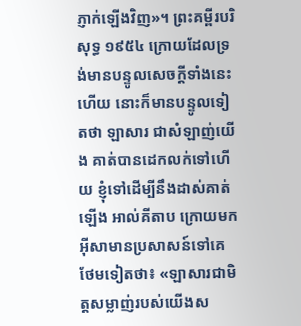ភ្ញាក់ឡើងវិញ»។ ព្រះគម្ពីរបរិសុទ្ធ ១៩៥៤ ក្រោយដែលទ្រង់មានបន្ទូលសេចក្ដីទាំងនេះហើយ នោះក៏មានបន្ទូលទៀតថា ឡាសារ ជាសំឡាញ់យើង គាត់បានដេកលក់ទៅហើយ ខ្ញុំទៅដើម្បីនឹងដាស់គាត់ឡើង អាល់គីតាប ក្រោយមក អ៊ីសាមានប្រសាសន៍ទៅគេថែមទៀតថា៖ «ឡាសារជាមិត្ដសម្លាញ់របស់យើងស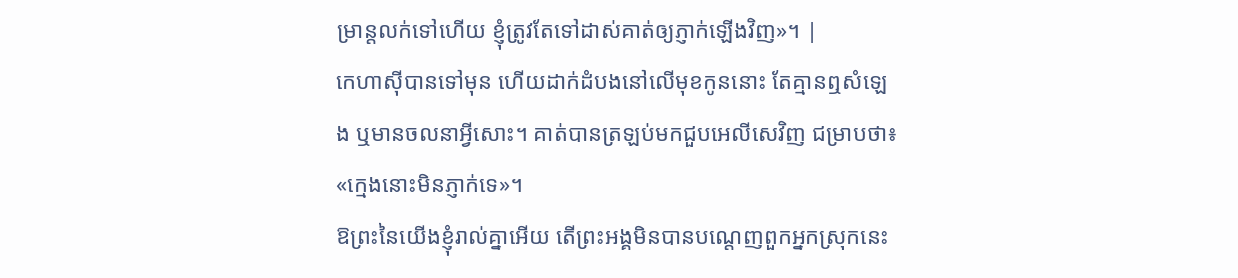ម្រាន្តលក់ទៅហើយ ខ្ញុំត្រូវតែទៅដាស់គាត់ឲ្យភ្ញាក់ឡើងវិញ»។ |
កេហាស៊ីបានទៅមុន ហើយដាក់ដំបងនៅលើមុខកូននោះ តែគ្មានឮសំឡេង ឬមានចលនាអ្វីសោះ។ គាត់បានត្រឡប់មកជួបអេលីសេវិញ ជម្រាបថា៖ «ក្មេងនោះមិនភ្ញាក់ទេ»។
ឱព្រះនៃយើងខ្ញុំរាល់គ្នាអើយ តើព្រះអង្គមិនបានបណ្តេញពួកអ្នកស្រុកនេះ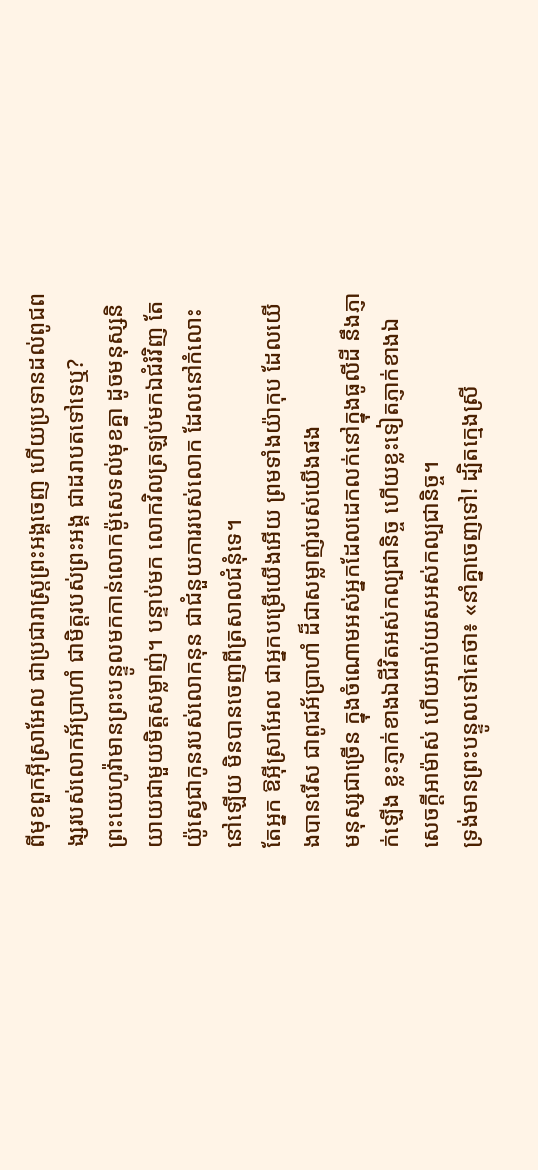ពីមុខពួកអ៊ីស្រាអែល ជាប្រជារាស្ត្រព្រះអង្គចេញ ហើយប្រទានដល់ពូជពង្សរបស់លោកអ័ប្រាហាំ ជាមិត្តរបស់ព្រះអង្គ ជាដរាបតទៅទេឬ?
ព្រះយេហូវ៉ាមានព្រះបន្ទូលមកកាន់លោកម៉ូសេទល់មុខគ្នា ដូចមនុស្សនិយាយជាមួយមិត្តសម្លាញ់។ បន្ទាប់មក លោកវិលត្រឡប់មកឯជំរំវិញ តែយ៉ូស្វេជាកូនរបស់លោកនុន ជាជំនួយការរបស់លោក ដែលនៅកំលោះនៅឡើយ មិនបានចេញពីត្រសាលជំនុំទេ។
តែអ្នក ឱអ៊ីស្រាអែល ជាអ្នកបម្រើយើងអើយ ព្រមទាំងយ៉ាកុប ដែលយើងបានរើស ជាពូជអ័ប្រាហាំ ដ៏ជាសម្លាញ់របស់យើងផង
មនុស្សជាច្រើន ក្នុងចំណោមអស់អ្នកដែលដេកលក់នៅក្នុងធូលីដី នឹងភ្ញាក់ឡើង ខ្លះភ្ញាក់ខាងឯជីវិតអស់កល្បជានិច្ច ហើយខ្លះទៀតភ្ញាក់ខាងឯសេចក្ដីអាម៉ាស់ ហើយអាប់យសអស់កល្បជានិច្ច។
ទ្រង់មានព្រះបន្ទូលទៅគេថា៖ «នាំគ្នាចេញទៅ! ដ្បិតក្មេងស្រី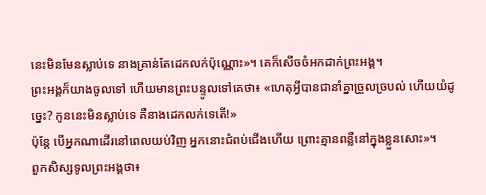នេះមិនមែនស្លាប់ទេ នាងគ្រាន់តែដេកលក់ប៉ុណ្ណោះ»។ គេក៏សើចចំអកដាក់ព្រះអង្គ។
ព្រះអង្គក៏យាងចូលទៅ ហើយមានព្រះបន្ទូលទៅគេថា៖ «ហេតុអ្វីបានជានាំគ្នាច្រួលច្របល់ ហើយយំដូច្នេះ? កូននេះមិនស្លាប់ទេ គឺនាងដេកលក់ទេតើ!»
ប៉ុន្តែ បើអ្នកណាដើរនៅពេលយប់វិញ អ្នកនោះជំពប់ជើងហើយ ព្រោះគ្មានពន្លឺនៅក្នុងខ្លួនសោះ»។
ពួកសិស្សទូលព្រះអង្គថា៖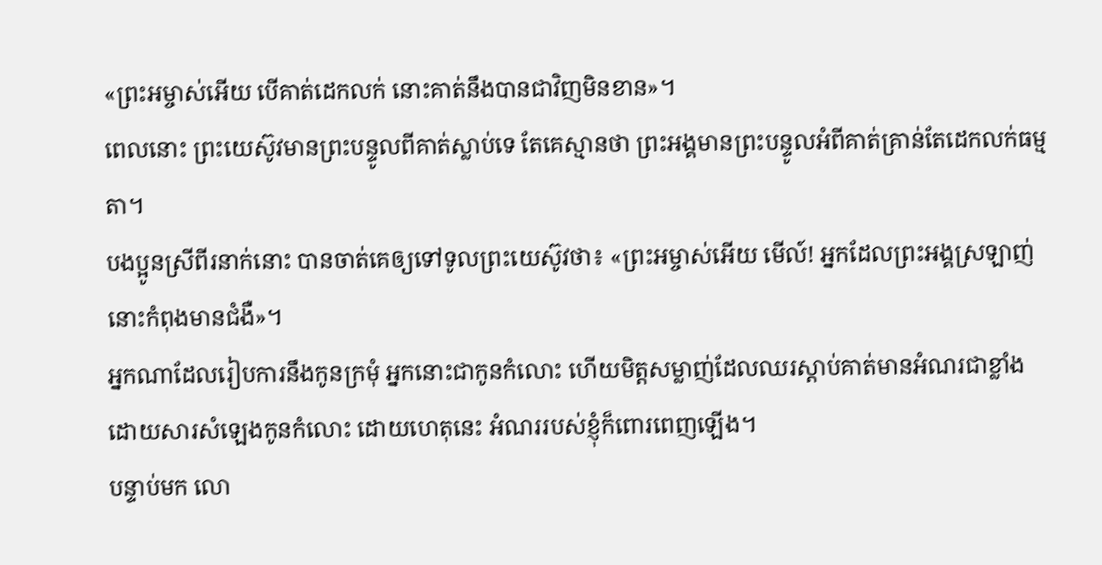«ព្រះអម្ចាស់អើយ បើគាត់ដេកលក់ នោះគាត់នឹងបានជាវិញមិនខាន»។
ពេលនោះ ព្រះយេស៊ូវមានព្រះបន្ទូលពីគាត់ស្លាប់ទេ តែគេស្មានថា ព្រះអង្គមានព្រះបន្ទូលអំពីគាត់គ្រាន់តែដេកលក់ធម្មតា។
បងប្អូនស្រីពីរនាក់នោះ បានចាត់គេឲ្យទៅទូលព្រះយេស៊ូវថា៖ «ព្រះអម្ចាស់អើយ មើល៍! អ្នកដែលព្រះអង្គស្រឡាញ់នោះកំពុងមានជំងឺ»។
អ្នកណាដែលរៀបការនឹងកូនក្រមុំ អ្នកនោះជាកូនកំលោះ ហើយមិត្តសម្លាញ់ដែលឈរស្តាប់គាត់មានអំណរជាខ្លាំង ដោយសារសំឡេងកូនកំលោះ ដោយហេតុនេះ អំណររបស់ខ្ញុំក៏ពោរពេញឡើង។
បន្ទាប់មក លោ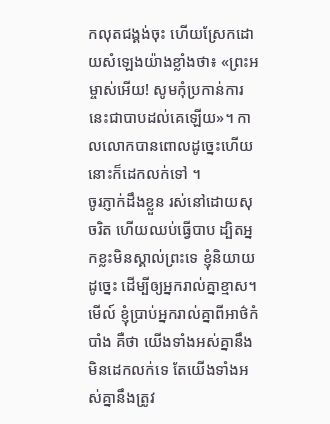កលុតជង្គង់ចុះ ហើយស្រែកដោយសំឡេងយ៉ាងខ្លាំងថា៖ «ព្រះអម្ចាស់អើយ! សូមកុំប្រកាន់ការនេះជាបាបដល់គេឡើយ»។ កាលលោកបានពោលដូច្នេះហើយ នោះក៏ដេកលក់ទៅ ។
ចូរភ្ញាក់ដឹងខ្លួន រស់នៅដោយសុចរិត ហើយឈប់ធ្វើបាប ដ្បិតអ្នកខ្លះមិនស្គាល់ព្រះទេ ខ្ញុំនិយាយដូច្នេះ ដើម្បីឲ្យអ្នករាល់គ្នាខ្មាស។
មើល៍ ខ្ញុំប្រាប់អ្នករាល់គ្នាពីអាថ៌កំបាំង គឺថា យើងទាំងអស់គ្នានឹងមិនដេកលក់ទេ តែយើងទាំងអស់គ្នានឹងត្រូវ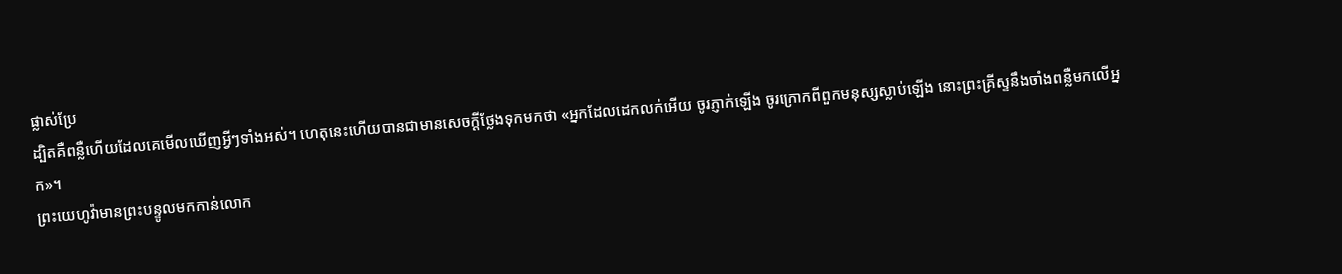ផ្លាស់ប្រែ
ដ្បិតគឺពន្លឺហើយដែលគេមើលឃើញអ្វីៗទាំងអស់។ ហេតុនេះហើយបានជាមានសេចក្ដីថ្លែងទុកមកថា «អ្នកដែលដេកលក់អើយ ចូរភ្ញាក់ឡើង ចូរក្រោកពីពួកមនុស្សស្លាប់ឡើង នោះព្រះគ្រីស្ទនឹងចាំងពន្លឺមកលើអ្នក»។
ព្រះយេហូវ៉ាមានព្រះបន្ទូលមកកាន់លោក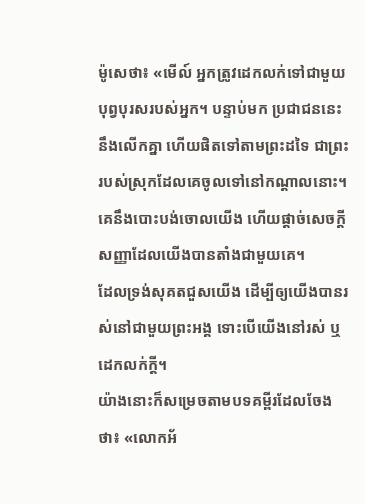ម៉ូសេថា៖ «មើល៍ អ្នកត្រូវដេកលក់ទៅជាមួយបុព្វបុរសរបស់អ្នក។ បន្ទាប់មក ប្រជាជននេះនឹងលើកគ្នា ហើយផិតទៅតាមព្រះដទៃ ជាព្រះរបស់ស្រុកដែលគេចូលទៅនៅកណ្ដាលនោះ។ គេនឹងបោះបង់ចោលយើង ហើយផ្តាច់សេចក្ដីសញ្ញាដែលយើងបានតាំងជាមួយគេ។
ដែលទ្រង់សុគតជួសយើង ដើម្បីឲ្យយើងបានរស់នៅជាមួយព្រះអង្គ ទោះបើយើងនៅរស់ ឬដេកលក់ក្តី។
យ៉ាងនោះក៏សម្រេចតាមបទគម្ពីរដែលចែងថា៖ «លោកអ័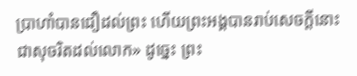ប្រាហាំបានជឿដល់ព្រះ ហើយព្រះអង្គបានរាប់សេចក្តីនោះជាសុចរិតដល់លោក» ដូច្នេះ ព្រះ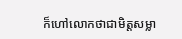ក៏ហៅលោកថាជាមិត្តសម្លា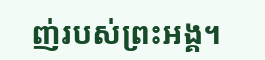ញ់របស់ព្រះអង្គ។